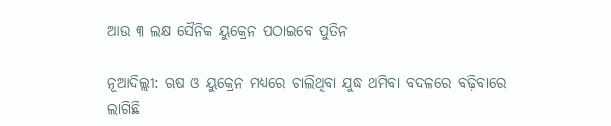ଆଉ ୩ ଲକ୍ଷ ସୈନିକ ୟୁକ୍ରେନ ପଠାଇବେ ପୁତିନ

ନୂଆଦିଲ୍ଲୀ: ଋଷ ଓ ୟୁକ୍ରେନ ମଧ୍ୟରେ ଚାଲିଥିବା ଯୁଦ୍ଧ ଥମିବା ବଦଳରେ ବଢ଼ିବାରେ ଲାଗିଛି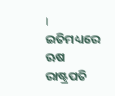। ଇତିମଧ୍ୟରେ ଋଷ ରାଷ୍ଟ୍ରପତି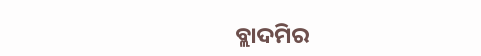ବ୍ଲାଦମିର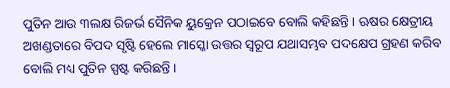ପୁତିନ ଆଉ ୩ଲକ୍ଷ ରିଜର୍ଭ ସୈନିକ ୟୁକ୍ରେନ ପଠାଇବେ ବୋଲି କହିଛନ୍ତି । ଋଷର କ୍ଷେତ୍ରୀୟ ଅଖଣ୍ଡତାରେ ବିପଦ ସୃଷ୍ଟି ହେଲେ ମାସ୍କୋ ଉତ୍ତର ସ୍ୱରୂପ ଯଥାସମ୍ଭବ ପଦକ୍ଷେପ ଗ୍ରହଣ କରିବ ବୋଲି ମଧ୍ୟ ପୁତିନ ସ୍ପଷ୍ଟ କରିଛନ୍ତି ।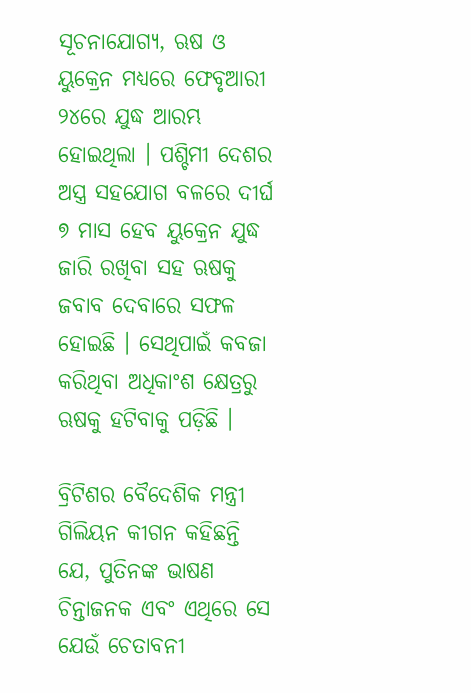ସୂଚନାଯୋଗ୍ୟ, ଋଷ ଓ ୟୁକ୍ରେନ ମଧ୍ୟରେ ଫେବୃଆରୀ ୨୪ରେ ଯୁଦ୍ଧ ଆରମ୍ଭ ହୋଇଥିଲା । ପଶ୍ଚିମୀ ଦେଶର ଅସ୍ତ୍ର ସହଯୋଗ ବଳରେ ଦୀର୍ଘ ୭ ମାସ ହେବ ୟୁକ୍ରେନ ଯୁଦ୍ଧ ଜାରି ରଖିବା ସହ ଋଷକୁ ଜବାବ ଦେବାରେ ସଫଳ ହୋଇଛି । ସେଥିପାଇଁ କବଜା କରିଥିବା ଅଧିକାଂଶ କ୍ଷେତ୍ରରୁ ଋଷକୁ ହଟିବାକୁ ପଡ଼ିଛି ।

ବ୍ରିଟିଶର ବୈଦେଶିକ ମନ୍ତ୍ରୀ ଗିଲିୟନ କୀଗନ କହିଛନ୍ତି ଯେ, ପୁତିନଙ୍କ ଭାଷଣ ଚିନ୍ତାଜନକ ଏବଂ ଏଥିରେ ସେ ଯେଉଁ ଚେତାବନୀ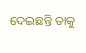ଦେଇଛନ୍ତି ତାକୁ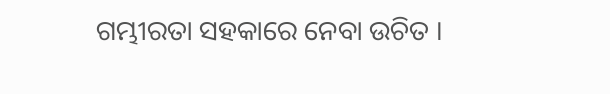ଗମ୍ଭୀରତା ସହକାରେ ନେବା ଉଚିତ ।